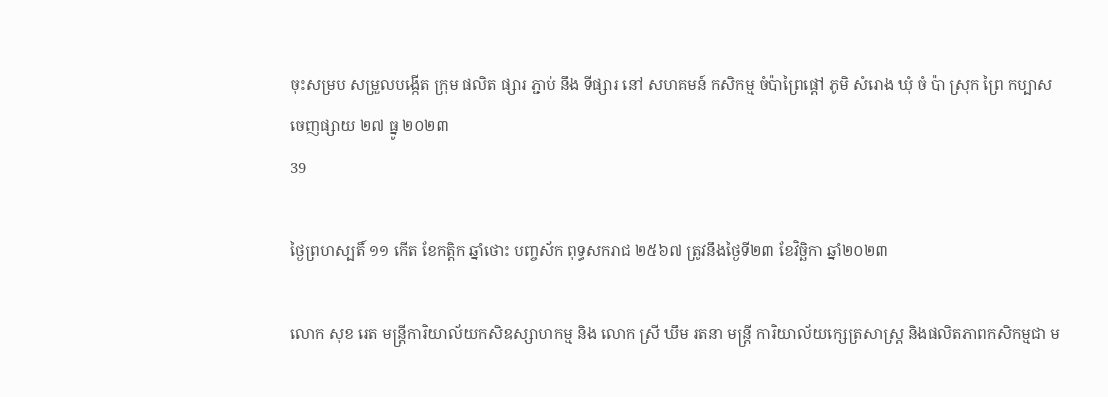ចុះសម្រប សម្រួលបង្កេីត ក្រុម ផលិត ផ្សារ ភ្ជាប់ នឹង ទីផ្សារ នៅ សហគមន៍ កសិកម្ម ចំប៉ាព្រៃផ្តៅ ភូមិ សំរោង ឃុំ ចំ ប៉ា ស្រុក ព្រៃ កប្បាស
ចេញផ្សាយ ២៧ ធ្នូ ២០២៣
39

ថ្ងៃព្រហស្បតិ៍ ១១ កើត ខែកត្តិក ឆ្នាំថោះ បញ្ចស័ក ពុទ្ធសករាជ ២៥៦៧ ត្រូវនឹងថ្ងៃទី២៣ ខែវិច្ឆិកា ឆ្នាំ២០២៣

លោក សុខ រេត មន្ត្រីការិយាល័យកសិឧស្សាហកម្ម និង លោក ស្រី ឃឹម រតនា មន្រ្តី ការិយាល័យក្សេត្រសាស្រ្ត និងផលិតភាពកសិកម្មជា ម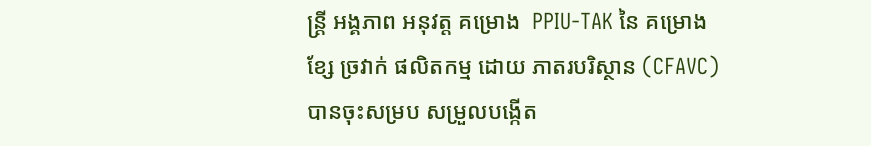ន្រ្តី អង្គភាព អនុវត្ត គម្រោង  PPIU-TAK នៃ គម្រោង ខ្សែ ច្រវាក់ ផលិតកម្ម ដោយ ភាតរបរិស្ថាន (CFAVC) បានចុះសម្រប សម្រួលបង្កេីត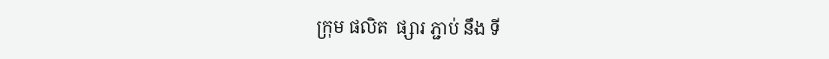ក្រុម ផលិត  ផ្សារ ភ្ជាប់ នឹង ទី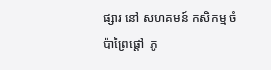ផ្សារ នៅ សហគមន៍ កសិកម្ម ចំប៉ាព្រៃផ្តៅ  ភូ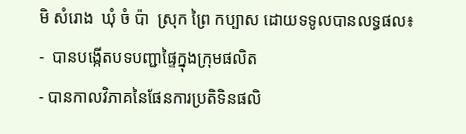មិ សំរោង  ឃុំ ចំ ប៉ា  ស្រុក ព្រៃ កប្បាស ដោយទទូលបានលទ្ធផល៖
-  បានបង្កើតបទបញ្ជាផ្ទៃក្នុងក្រុមផលិត
- បានកាលវិភាគនៃផែនការប្រតិទិនផលិ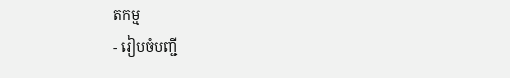តកម្ម
- រៀបចំបញ្ជី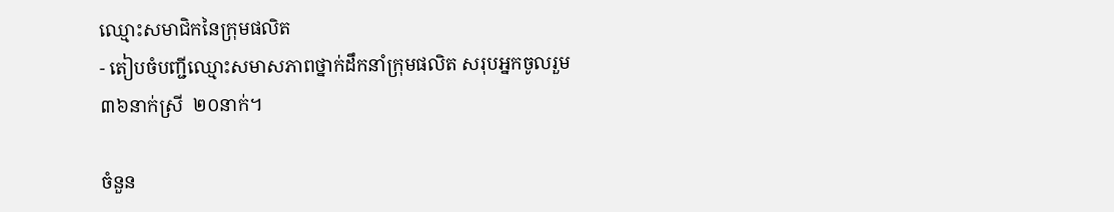ឈ្មោះសមាជិកនៃក្រុមផលិត
- តៀបចំបញ្ជីឈ្មោះសមាសភាពថ្នាក់ដឹកនាំក្រុមផលិត សរុបអ្នកចូលរួម ៣៦នាក់ស្រី  ២០នាក់។

ចំនួន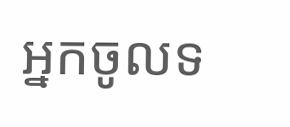អ្នកចូលទ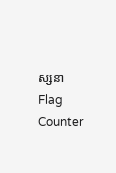ស្សនា
Flag Counter